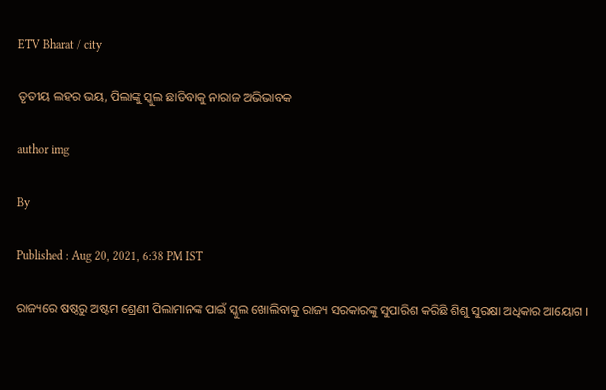ETV Bharat / city

ତୃତୀୟ ଲହର ଭୟ, ପିଲାଙ୍କୁ ସ୍କୁଲ ଛାଡିବାକୁ ନାରାଜ ଅଭିଭାବକ

author img

By

Published : Aug 20, 2021, 6:38 PM IST

ରାଜ୍ୟରେ ଷଷ୍ଠରୁ ଅଷ୍ଟମ ଶ୍ରେଣୀ ପିଲାମାନଙ୍କ ପାଇଁ ସ୍କୁଲ ଖୋଲିବାକୁ ରାଜ୍ୟ ସରକାରଙ୍କୁ ସୁପାରିଶ କରିଛି ଶିଶୁ ସୁରକ୍ଷା ଅଧିକାର ଆୟୋଗ ।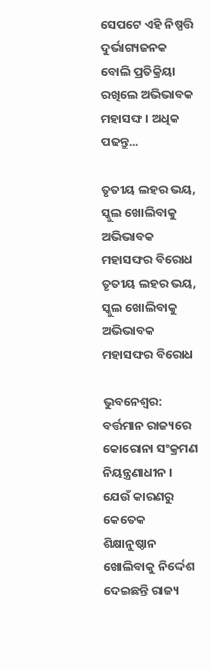ସେପଟେ ଏହି ନିଷ୍ପତ୍ତି ଦୁର୍ଭାଗ୍ୟଜନକ ବୋଲି ପ୍ରତିକ୍ରିୟା ରଖିଲେ ଅଭିଭାବକ ମହାସଙ୍ଘ । ଅଧିକ ପଢନ୍ତୁ...

ତୃତୀୟ ଲହର ଭୟ, ସ୍କୁଲ ଖୋଲିବାକୁ ଅଭିଭାବକ ମହାସଙ୍ଘର ବିରୋଧ
ତୃତୀୟ ଲହର ଭୟ, ସ୍କୁଲ ଖୋଲିବାକୁ ଅଭିଭାବକ ମହାସଙ୍ଘର ବିରୋଧ

ଭୁବନେଶ୍ବର: ବର୍ତ୍ତମାନ ରାଜ୍ୟରେ କୋରୋନା ସଂକ୍ରମଣ ନିୟନ୍ତ୍ରଣାଧୀନ । ଯେଉଁ କାରଣରୁ କେତେକ ଶିକ୍ଷାନୁଷ୍ଠାନ ଖୋଲିବାକୁ ନିର୍ଦ୍ଦେଶ ଦେଇଛନ୍ତି ରାଜ୍ୟ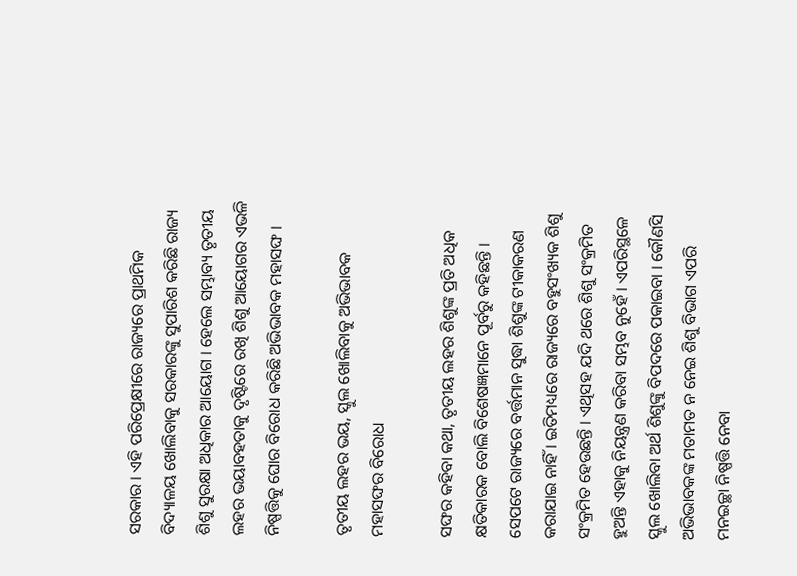ସରକାର । ଏହି ପରିପ୍ରେକ୍ଷୀରେ ରାଜ୍ୟରେ ପ୍ରାଥମିକ ବିଦ୍ୟାଳୟ ଖୋଲିବାକୁ ସରକାରଙ୍କୁ ସୁପାରିଶ କରିଛି ରାଜ୍ୟ ଶିଶୁ ସୁରକ୍ଷା ଅଧିକାର ଆୟୋଗ । ହେଲେ ସମ୍ଭାବ୍ୟ ତୃତୀୟ ଲହର ଭୟାବହତାକୁ ଦୃଷ୍ଟିରେ ରଖି ଶିଶୁ ଆୟୋଗର ଏଭଳି ନିଷ୍ପତ୍ତିକୁ ଘୋର ବିରୋଧ କରିଛି ଅଭିଭାବକ ମହାସଙ୍ଘ ।

ତୃତୀୟ ଲହର ଭୟ, ସ୍କୁଲ ଖୋଲିବାକୁ ଅଭିଭାବକ ମହାସଙ୍ଘର ବିରୋଧ

ସଙ୍ଘର କହିବା କଥା, ତୃତୀୟ ଲହର ଶିଶୁଙ୍କ ପ୍ରତି ଅଧିକ କ୍ଷତିକାରକ ବୋଲି ବିଶେଷଜ୍ଞମାନେ ପୂର୍ବରୁ କହିଛନ୍ତି । ସେପଟେ ରାଜ୍ୟରେ ବର୍ତ୍ତମାନ ସୁଦ୍ଧା ଶିଶୁଙ୍କ ଟୀକାକରଣ କରାଯାଇ ନାହିଁ । ଇତିମଧ୍ୟରେ ରାଜ୍ୟରେ ବହୁସଂଖ୍ୟକ ଶିଶୁ ସଂକ୍ରମିତ ହେଉଛନ୍ତି । ଏଥିସହ ଯଦି ଥରେ ଶିଶୁ ସଂକ୍ରମିତ ହୁଅନ୍ତି ଏହାକୁ ନିୟନ୍ତ୍ରଣ କରିବା ସମ୍ଭବ ନୁହେଁ । ଏପରିସ୍ଥଳେ ସ୍କୁଲ ଖୋଲିବା ଅର୍ଥ ଶିଶୁଙ୍କୁ ବିପଦରେ ପକାଇବା । କୌଣସି ଅଭିଭାବକଙ୍କ ମତାମତ ନ ନେଇ ଶିଶୁ ବିଭାଗ ଏପରି ମନଇଚ୍ଛା ନିଷ୍ପତ୍ତି ନେବା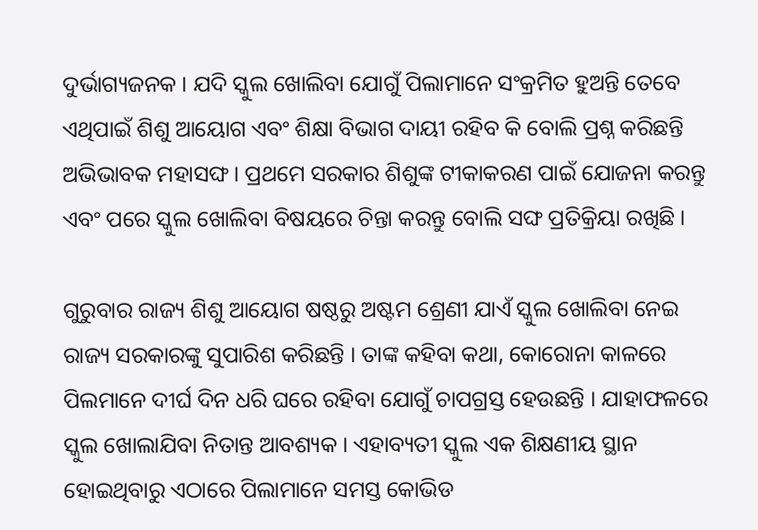ଦୁର୍ଭାଗ୍ୟଜନକ । ଯଦି ସ୍କୁଲ ଖୋଲିବା ଯୋଗୁଁ ପିଲାମାନେ ସଂକ୍ରମିତ ହୁଅନ୍ତି ତେବେ ଏଥିପାଇଁ ଶିଶୁ ଆୟୋଗ ଏବଂ ଶିକ୍ଷା ବିଭାଗ ଦାୟୀ ରହିବ କି ବୋଲି ପ୍ରଶ୍ନ କରିଛନ୍ତି ଅଭିଭାବକ ମହାସଙ୍ଘ । ପ୍ରଥମେ ସରକାର ଶିଶୁଙ୍କ ଟୀକାକରଣ ପାଇଁ ଯୋଜନା କରନ୍ତୁ ଏବଂ ପରେ ସ୍କୁଲ ଖୋଲିବା ବିଷୟରେ ଚିନ୍ତା କରନ୍ତୁ ବୋଲି ସଙ୍ଘ ପ୍ରତିକ୍ରିୟା ରଖିଛି ।

ଗୁରୁବାର ରାଜ୍ୟ ଶିଶୁ ଆୟୋଗ ଷଷ୍ଠରୁ ଅଷ୍ଟମ ଶ୍ରେଣୀ ଯାଏଁ ସ୍କୁଲ ଖୋଲିବା ନେଇ ରାଜ୍ୟ ସରକାରଙ୍କୁ ସୁପାରିଶ କରିଛନ୍ତି । ତାଙ୍କ କହିବା କଥା, କୋରୋନା କାଳରେ ପିଲମାନେ ଦୀର୍ଘ ଦିନ ଧରି ଘରେ ରହିବା ଯୋଗୁଁ ଚାପଗ୍ରସ୍ତ ହେଉଛନ୍ତି । ଯାହାଫଳରେ ସ୍କୁଲ ଖୋଲାଯିବା ନିତାନ୍ତ ଆବଶ୍ୟକ । ଏହାବ୍ୟତୀ ସ୍କୁଲ ଏକ ଶିକ୍ଷଣୀୟ ସ୍ଥାନ ହୋଇଥିବାରୁ ଏଠାରେ ପିଲାମାନେ ସମସ୍ତ କୋଭିଡ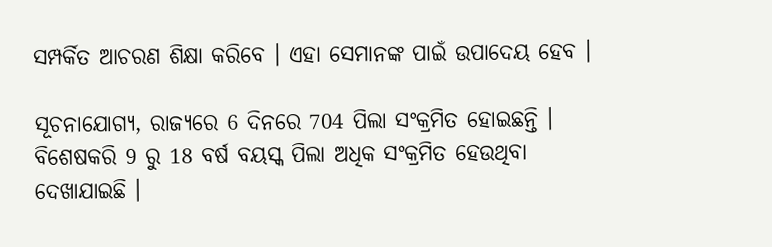ସମ୍ପର୍କିତ ଆଚରଣ ଶିକ୍ଷା କରିବେ । ଏହା ସେମାନଙ୍କ ପାଇଁ ଉପାଦେୟ ହେବ ।

ସୂଚନାଯୋଗ୍ୟ, ରାଜ୍ୟରେ 6 ଦିନରେ 704 ପିଲା ସଂକ୍ରମିତ ହୋଇଛନ୍ତି । ବିଶେଷକରି 9 ରୁ 18 ବର୍ଷ ବୟସ୍କ ପିଲା ଅଧିକ ସଂକ୍ରମିତ ହେଉଥିବା ଦେଖାଯାଇଛି ।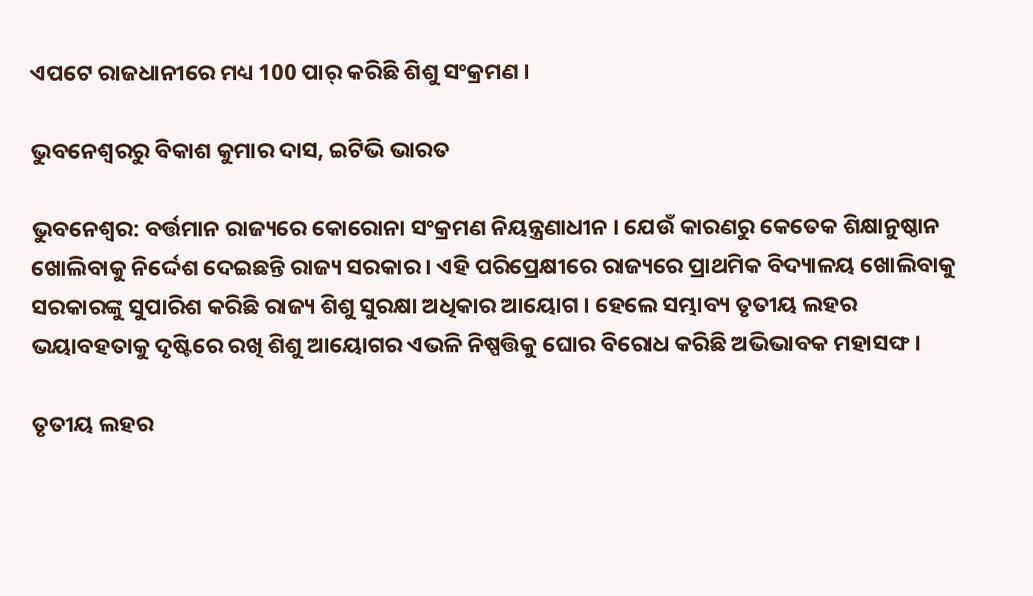ଏପଟେ ରାଜଧାନୀରେ ମଧ୍ୟ 100 ପାର୍ କରିଛି ଶିଶୁ ସଂକ୍ରମଣ ।

ଭୁବନେଶ୍ବରରୁ ବିକାଶ କୁମାର ଦାସ, ଇଟିଭି ଭାରତ

ଭୁବନେଶ୍ବର: ବର୍ତ୍ତମାନ ରାଜ୍ୟରେ କୋରୋନା ସଂକ୍ରମଣ ନିୟନ୍ତ୍ରଣାଧୀନ । ଯେଉଁ କାରଣରୁ କେତେକ ଶିକ୍ଷାନୁଷ୍ଠାନ ଖୋଲିବାକୁ ନିର୍ଦ୍ଦେଶ ଦେଇଛନ୍ତି ରାଜ୍ୟ ସରକାର । ଏହି ପରିପ୍ରେକ୍ଷୀରେ ରାଜ୍ୟରେ ପ୍ରାଥମିକ ବିଦ୍ୟାଳୟ ଖୋଲିବାକୁ ସରକାରଙ୍କୁ ସୁପାରିଶ କରିଛି ରାଜ୍ୟ ଶିଶୁ ସୁରକ୍ଷା ଅଧିକାର ଆୟୋଗ । ହେଲେ ସମ୍ଭାବ୍ୟ ତୃତୀୟ ଲହର ଭୟାବହତାକୁ ଦୃଷ୍ଟିରେ ରଖି ଶିଶୁ ଆୟୋଗର ଏଭଳି ନିଷ୍ପତ୍ତିକୁ ଘୋର ବିରୋଧ କରିଛି ଅଭିଭାବକ ମହାସଙ୍ଘ ।

ତୃତୀୟ ଲହର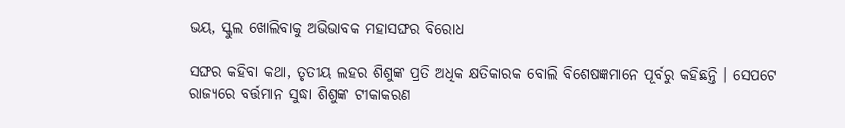ଭୟ, ସ୍କୁଲ ଖୋଲିବାକୁ ଅଭିଭାବକ ମହାସଙ୍ଘର ବିରୋଧ

ସଙ୍ଘର କହିବା କଥା, ତୃତୀୟ ଲହର ଶିଶୁଙ୍କ ପ୍ରତି ଅଧିକ କ୍ଷତିକାରକ ବୋଲି ବିଶେଷଜ୍ଞମାନେ ପୂର୍ବରୁ କହିଛନ୍ତି । ସେପଟେ ରାଜ୍ୟରେ ବର୍ତ୍ତମାନ ସୁଦ୍ଧା ଶିଶୁଙ୍କ ଟୀକାକରଣ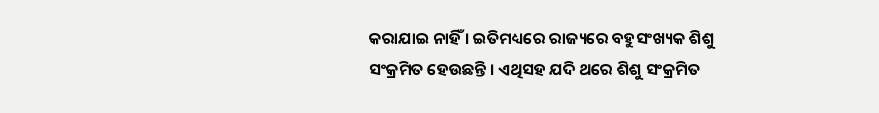କରାଯାଇ ନାହିଁ । ଇତିମଧ୍ୟରେ ରାଜ୍ୟରେ ବହୁସଂଖ୍ୟକ ଶିଶୁ ସଂକ୍ରମିତ ହେଉଛନ୍ତି । ଏଥିସହ ଯଦି ଥରେ ଶିଶୁ ସଂକ୍ରମିତ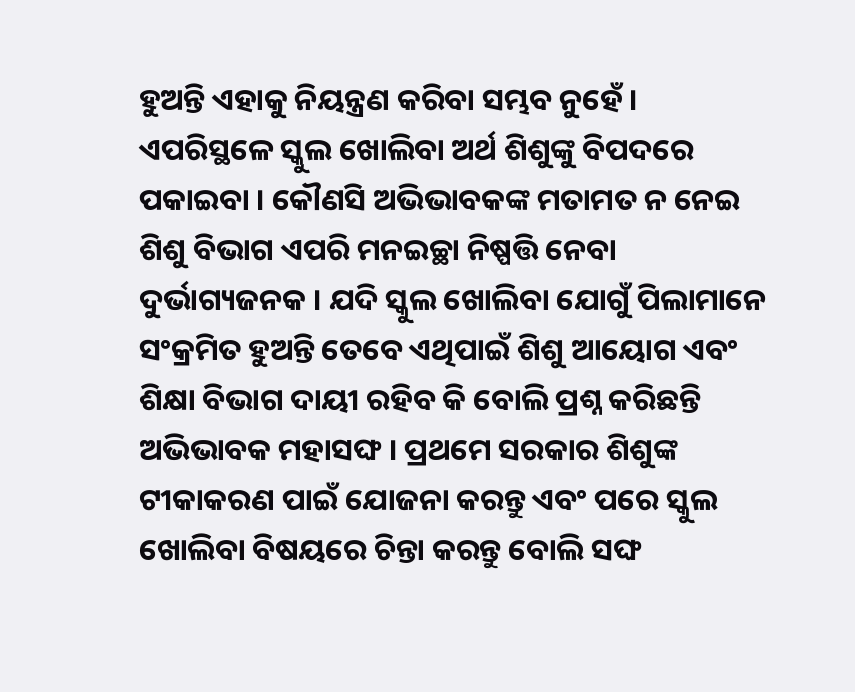ହୁଅନ୍ତି ଏହାକୁ ନିୟନ୍ତ୍ରଣ କରିବା ସମ୍ଭବ ନୁହେଁ । ଏପରିସ୍ଥଳେ ସ୍କୁଲ ଖୋଲିବା ଅର୍ଥ ଶିଶୁଙ୍କୁ ବିପଦରେ ପକାଇବା । କୌଣସି ଅଭିଭାବକଙ୍କ ମତାମତ ନ ନେଇ ଶିଶୁ ବିଭାଗ ଏପରି ମନଇଚ୍ଛା ନିଷ୍ପତ୍ତି ନେବା ଦୁର୍ଭାଗ୍ୟଜନକ । ଯଦି ସ୍କୁଲ ଖୋଲିବା ଯୋଗୁଁ ପିଲାମାନେ ସଂକ୍ରମିତ ହୁଅନ୍ତି ତେବେ ଏଥିପାଇଁ ଶିଶୁ ଆୟୋଗ ଏବଂ ଶିକ୍ଷା ବିଭାଗ ଦାୟୀ ରହିବ କି ବୋଲି ପ୍ରଶ୍ନ କରିଛନ୍ତି ଅଭିଭାବକ ମହାସଙ୍ଘ । ପ୍ରଥମେ ସରକାର ଶିଶୁଙ୍କ ଟୀକାକରଣ ପାଇଁ ଯୋଜନା କରନ୍ତୁ ଏବଂ ପରେ ସ୍କୁଲ ଖୋଲିବା ବିଷୟରେ ଚିନ୍ତା କରନ୍ତୁ ବୋଲି ସଙ୍ଘ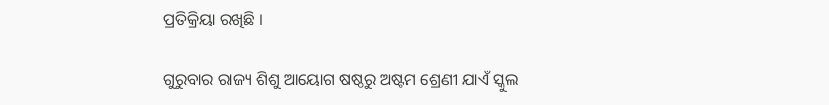ପ୍ରତିକ୍ରିୟା ରଖିଛି ।

ଗୁରୁବାର ରାଜ୍ୟ ଶିଶୁ ଆୟୋଗ ଷଷ୍ଠରୁ ଅଷ୍ଟମ ଶ୍ରେଣୀ ଯାଏଁ ସ୍କୁଲ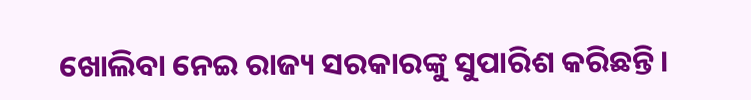ଖୋଲିବା ନେଇ ରାଜ୍ୟ ସରକାରଙ୍କୁ ସୁପାରିଶ କରିଛନ୍ତି ।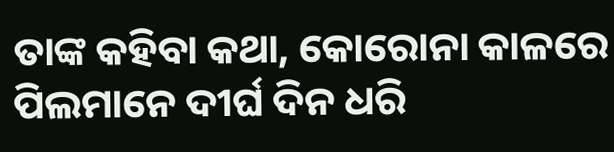ତାଙ୍କ କହିବା କଥା, କୋରୋନା କାଳରେ ପିଲମାନେ ଦୀର୍ଘ ଦିନ ଧରି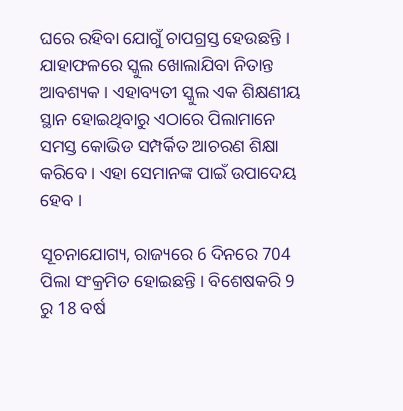ଘରେ ରହିବା ଯୋଗୁଁ ଚାପଗ୍ରସ୍ତ ହେଉଛନ୍ତି । ଯାହାଫଳରେ ସ୍କୁଲ ଖୋଲାଯିବା ନିତାନ୍ତ ଆବଶ୍ୟକ । ଏହାବ୍ୟତୀ ସ୍କୁଲ ଏକ ଶିକ୍ଷଣୀୟ ସ୍ଥାନ ହୋଇଥିବାରୁ ଏଠାରେ ପିଲାମାନେ ସମସ୍ତ କୋଭିଡ ସମ୍ପର୍କିତ ଆଚରଣ ଶିକ୍ଷା କରିବେ । ଏହା ସେମାନଙ୍କ ପାଇଁ ଉପାଦେୟ ହେବ ।

ସୂଚନାଯୋଗ୍ୟ, ରାଜ୍ୟରେ 6 ଦିନରେ 704 ପିଲା ସଂକ୍ରମିତ ହୋଇଛନ୍ତି । ବିଶେଷକରି 9 ରୁ 18 ବର୍ଷ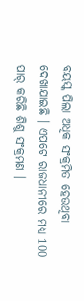ବୟସ୍କ ପିଲା ଅଧିକ ସଂକ୍ରମିତ ହେଉଥିବା ଦେଖାଯାଇଛି । ଏପଟେ ରାଜଧାନୀରେ ମଧ୍ୟ 100 ପାର୍ କରିଛି ଶିଶୁ ସଂକ୍ରମଣ ।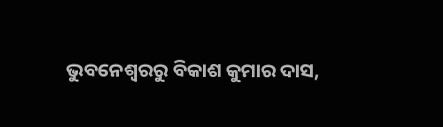ଭୁବନେଶ୍ବରରୁ ବିକାଶ କୁମାର ଦାସ,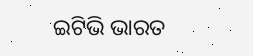ଇଟିଭି ଭାରତ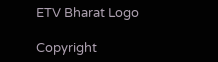ETV Bharat Logo

Copyright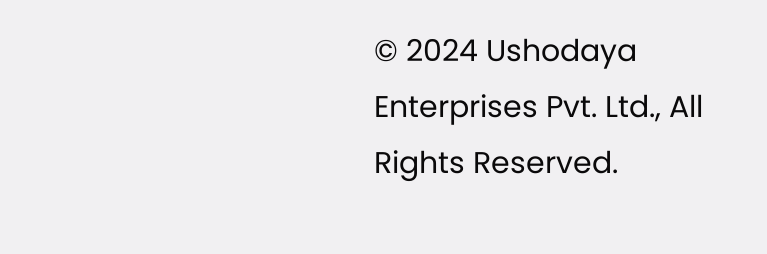© 2024 Ushodaya Enterprises Pvt. Ltd., All Rights Reserved.